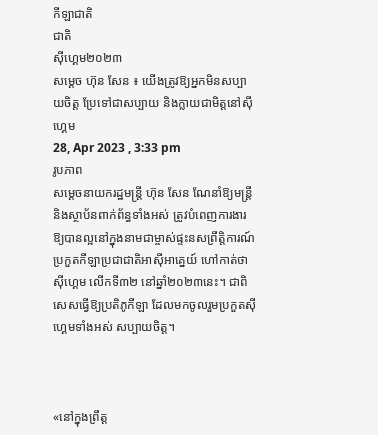កីឡាជាតិ
ជាតិ
ស៊ីហ្គេម២០២៣
សម្ដេច ហ៊ុន សែន ៖ យើងត្រូវឱ្យអ្នកមិនសប្បាយចិត្ត ប្រែទៅជាសប្បាយ និងក្លាយជាមិត្តនៅស៊ីហ្គេម
28, Apr 2023 , 3:33 pm
រូបភាព
សម្ដេចនាយករដ្ឋមន្រ្តី ហ៊ុន សែន ណែនាំឱ្យមន្ត្រី និងស្ថាប័នពាក់ព័ន្ធទាំងអស់ ត្រូវបំពេញការងារឱ្យបានល្អនៅក្នុងនាមជាម្ចាស់ផ្ទះនសព្រឹត្តិការណ៍ប្រកួតកីឡាប្រជាជាតិអាស៊ីអាគ្នេយ៍ ហៅកាត់ថា ស៊ីហ្គេម លើកទី៣២ នៅឆ្នាំ២០២៣នេះ។ ជាពិសេសធ្វើឱ្យប្រតិភូកីឡា ដែលមកចូលរួមប្រកួតស៊ីហ្គេមទាំងអស់ សប្បាយចិត្ត។



«នៅក្នុងព្រឹត្ត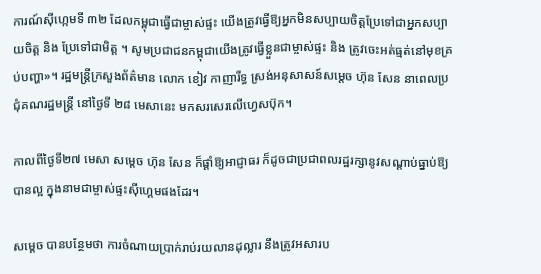ការណ៍ស៊ីហ្កេមទី ៣២ ដែលកម្ពុជាធ្វើជាម្ចាស់ផ្ទះ យើងត្រូវធ្វើឱ្យអ្នកមិនសប្បាយចិត្តប្រែទៅជាអ្នកសប្បាយចិត្ត និង ប្រែទៅជាមិត្ត ។ សូមប្រជាជនកម្ពុជាយើងត្រូវធ្វើខ្លួនជាម្ចាស់ផ្ទះ និង ត្រូវចេះអត់ធ្មត់នៅមុខគ្រប់បញ្ហា»។ រដ្ឋមន្រ្តីក្រសួងព័ត៌មាន លោក ខៀវ កាញារីទ្ធ ស្រង់អនុសាសន៍សម្តេច ហ៊ុន សែន នាពេលប្រជុំគណរដ្ឋមន្ត្រី នៅថ្ងៃទី ២៨ មេសានេះ មកសរសេរលើហ្វេសប៊ុក។

កាលពីថ្ងៃទី២៧ មេសា សម្ដេច ហ៊ុន សែន ក៏ផ្ដាំឱ្យអាជ្ញាធរ ក៏ដូចជាប្រជាពលរដ្ឋរក្សានូវសណ្ដាប់ធ្នាប់ឱ្យបានល្អ ក្នុងនាមជាម្ចាស់ផ្ទះស៊ីហ្គេមផងដែរ។

សម្ដេច បានបន្ថែមថា ការចំណាយប្រាក់រាប់រយលានដុល្លារ នឹងត្រូវអសារប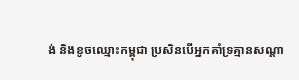ង់ និងខូចឈ្មោះកម្ពុជា ប្រសិនបើអ្នកគាំទ្រគ្មានសណ្តា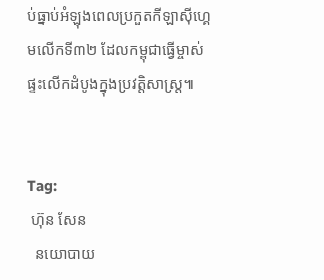ប់ធ្នាប់អំឡុងពេលប្រកួតកីឡាស៊ីហ្គេមលើកទី៣២ ដែលកម្ពុជាធ្វើម្ចាស់ផ្ទះលើកដំបូងក្នុងប្រវត្តិសាស្ត្រ៕


Tag:
 ហ៊ុន សែន
  នយោបាយ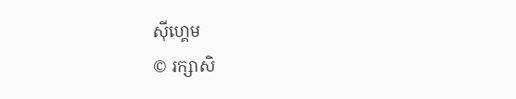ស៊ីហ្គេម
© រក្សាសិ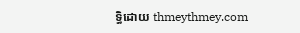ទ្ធិដោយ thmeythmey.com